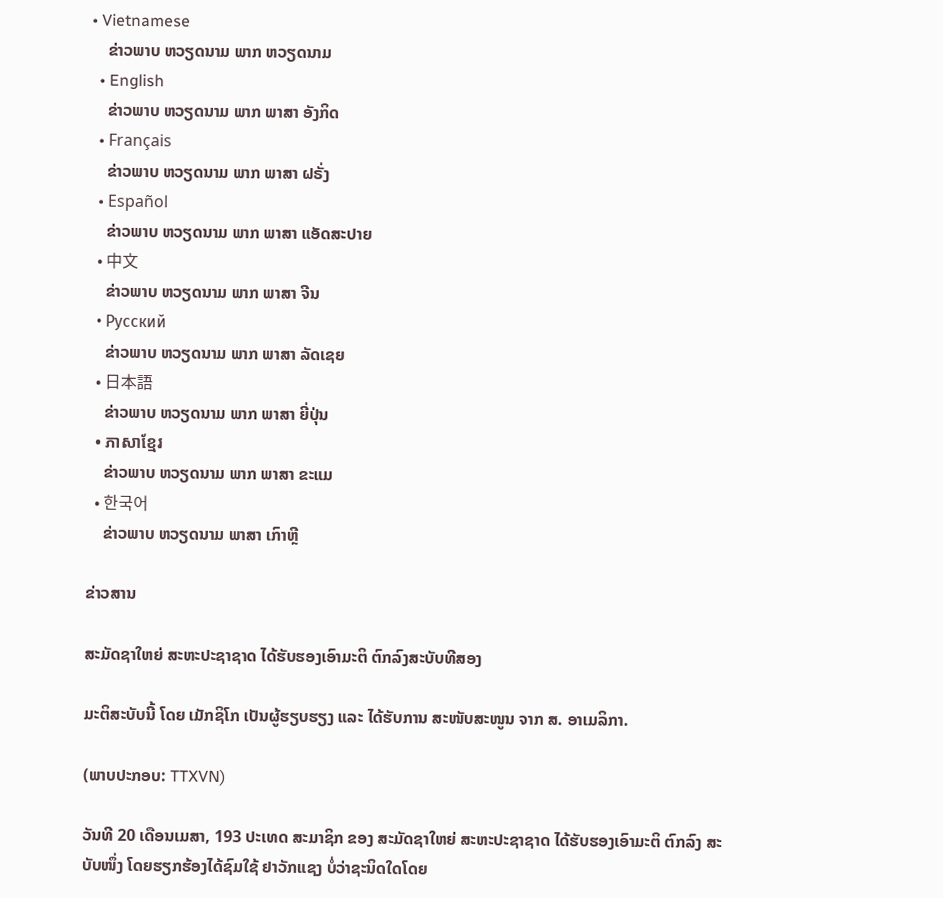• Vietnamese
    ຂ່າວພາບ ຫວຽດນາມ ພາກ ຫວຽດນາມ
  • English
    ຂ່າວພາບ ຫວຽດນາມ ພາກ ພາສາ ອັງກິດ
  • Français
    ຂ່າວພາບ ຫວຽດນາມ ພາກ ພາສາ ຝຣັ່ງ
  • Español
    ຂ່າວພາບ ຫວຽດນາມ ພາກ ພາສາ ແອັດສະປາຍ
  • 中文
    ຂ່າວພາບ ຫວຽດນາມ ພາກ ພາສາ ຈີນ
  • Русский
    ຂ່າວພາບ ຫວຽດນາມ ພາກ ພາສາ ລັດເຊຍ
  • 日本語
    ຂ່າວພາບ ຫວຽດນາມ ພາກ ພາສາ ຍີ່ປຸ່ນ
  • ភាសាខ្មែរ
    ຂ່າວພາບ ຫວຽດນາມ ພາກ ພາສາ ຂະແມ
  • 한국어
    ຂ່າວພາບ ຫວຽດນາມ ພາສາ ເກົາຫຼີ

ຂ່າວສານ

ສະມັດຊາໃຫຍ່ ສະຫະປະຊາຊາດ ໄດ້ຮັບຮອງເອົາມະຕິ ຕົກລົງສະບັບທີສອງ

ມະຕິສະບັບນີ້ ໂດຍ ເມັກຊິໂກ ເປັນຜູ້ຮຽບຮຽງ ແລະ ໄດ້ຮັບການ ສະໜັບສະໜູນ ຈາກ ສ. ອາເມລິກາ.

(ພາບປະກອບ: TTXVN)

ວັນທີ 20 ເດືອນເມສາ, 193 ປະເທດ ສະມາຊິກ ຂອງ ສະມັດຊາໃຫຍ່ ສະຫະປະຊາຊາດ ໄດ້ຮັບຮອງເອົາມະຕິ ຕົກລົງ ສະບັບໜຶ່ງ ໂດຍຮຽກຮ້ອງໄດ້ຊົມໃຊ້ ຢາວັກແຊງ ບໍ່ວ່າຊະນິດໃດໂດຍ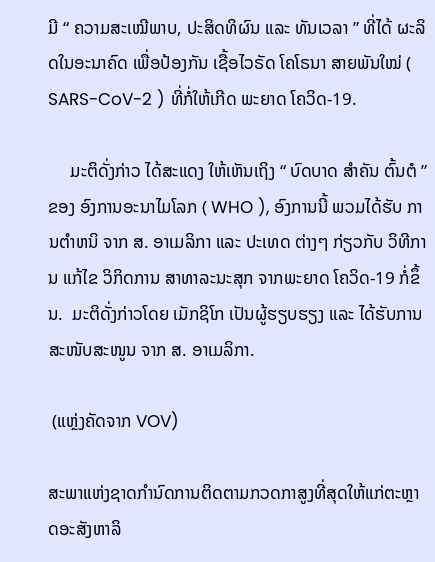ມີ “ ຄວາມສະເໝີພາບ, ປະສິດທິຜົນ ແລະ ທັນເວລາ ” ທີ່ໄດ້ ຜະລິດໃນອະນາຄົດ ເພື່ອປ້ອງກັນ ເຊື້ອໄວຣັດ ໂຄໂຣນາ ສາຍພັນໃໝ່ ( SARS-CoV-2 ) ທີ່ກໍ່ໃຫ້ເກີດ ພະຍາດ ໂຄວິດ-19.

     ມະຕິດັ່ງກ່າວ ໄດ້ສະແດງ ໃຫ້ເຫັນເຖິງ “ ບົດບາດ ສໍາຄັນ ຕົ້ນຕໍ ” ຂອງ ອົງການອະນາໄມໂລກ ( WHO ), ອົງການນີ້ ພວມໄດ້ຮັບ ການຕໍາຫນິ ຈາກ ສ. ອາເມລິກາ ແລະ ປະເທດ ຕ່າງໆ ກ່ຽວກັບ ວິທີການ ແກ້ໄຂ ວິກິດການ ສາທາລະນະສຸກ ຈາກພະຍາດ ໂຄວິດ-19 ກໍ່ຂຶ້ນ.  ມະຕິດັ່ງກ່າວໂດຍ ເມັກຊິໂກ ເປັນຜູ້ຮຽບຮຽງ ແລະ ໄດ້ຮັບການ ສະໜັບສະໜູນ ຈາກ ສ. ອາເມລິກາ.

 (ແຫຼ່ງຄັດຈາກ VOV)

ສະພາແຫ່ງຊາດກຳນົດການຕິດຕາມກວດກາສູງທີ່ສຸດໃຫ້ແກ່ຕະຫຼາດອະສັງຫາລິ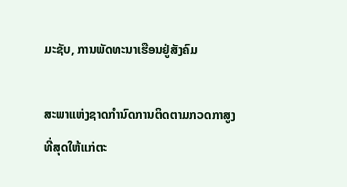ມະຊັບ, ການພັດທະນາເຮືອນຢູ່ສັງຄົມ

ສະພາແຫ່ງຊາດກຳນົດການຕິດຕາມກວດກາສູງທີ່ສຸດໃຫ້ແກ່ຕະ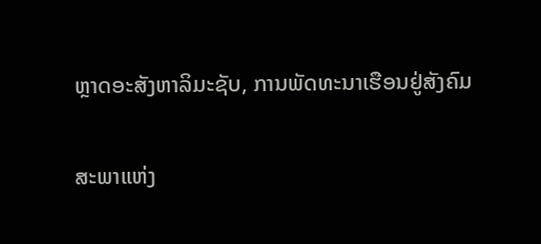ຫຼາດອະສັງຫາລິມະຊັບ, ການພັດທະນາເຮືອນຢູ່ສັງຄົມ

ສະພາແຫ່ງ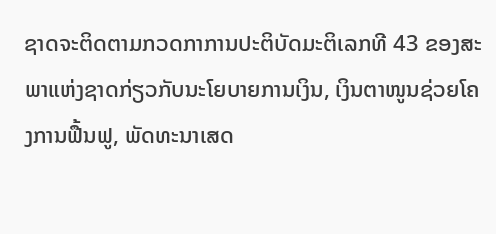ຊາດຈະຕິດຕາມກວດກາການປະຕິບັດມະຕິເລກທີ 43 ຂອງສະພາແຫ່ງຊາດກ່ຽວກັບນະໂຍບາຍການເງິນ, ເງິນຕາໜູນຊ່ວຍໂຄງການຟື້ນຟູ, ພັດທະນາເສດ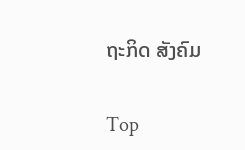ຖະກິດ ສັງຄົມ

Top